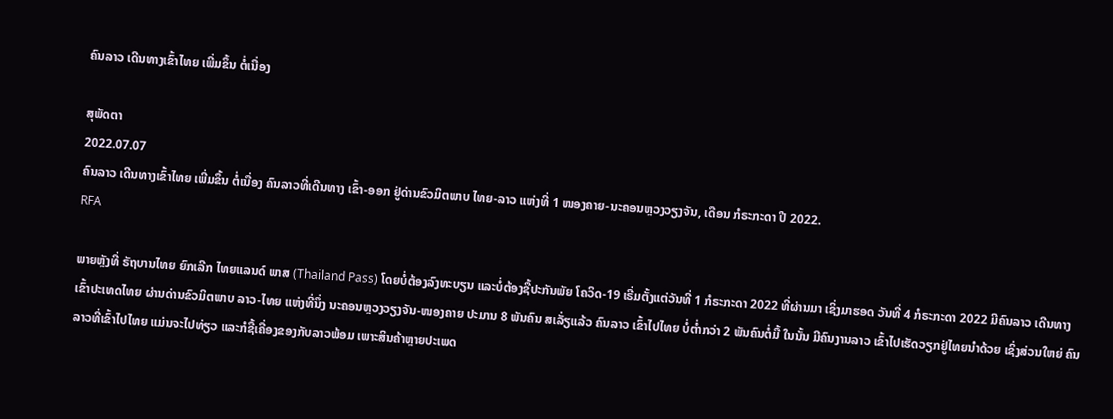ຄົນລາວ ເດີນທາງເຂົ້າໄທຍ ເພີ່ມຂຶ້ນ ຕໍ່ເນື່ອງ

ສຸພັດຕາ
2022.07.07
ຄົນລາວ ເດີນທາງເຂົ້າໄທຍ ເພີ່ມຂຶ້ນ ຕໍ່ເນື່ອງ ຄົນລາວທີ່ເດີນທາງ ເຂົ້າ-ອອກ ຢູ່ດ່ານຂົວມິຕພາບ ໄທຍ-ລາວ ແຫ່ງທີ່ 1 ໜອງຄາຍ-ນະຄອນຫຼວງວຽງຈັນ, ເດືອນ ກໍຣະກະດາ ປີ 2022.
RFA

ພາຍຫຼັງທີ່ ຣັຖບານໄທຍ ຍົກເລີກ ໄທຍແລນດ໌ ພາສ (Thailand Pass) ໂດຍບໍ່ຕ້ອງລົງທະບຽນ ແລະບໍ່ຕ້ອງຊື້ປະກັນພັຍ ໂຄວິດ-19 ເຣີ່ມຕັ້ງແຕ່ວັນທີ່ 1 ກໍຣະກະດາ 2022 ທີ່ຜ່ານມາ ເຊິ່ງມາຮອດ ວັນທີ່ 4 ກໍຣະກະດາ 2022 ມີຄົນລາວ ເດີນທາງເຂົ້າປະເທດໄທຍ ຜ່ານດ່ານຂົວມິຕພາບ ລາວ-ໄທຍ ແຫ່ງທີ່ນຶ່ງ ນະຄອນຫຼວງວຽງຈັນ-ໜອງຄາຍ ປະມານ 8 ພັນຄົນ ສເລັ່ຽແລ້ວ ຄົນລາວ ເຂົ້າໄປໄທຍ ບໍ່ຕໍ່າກວ່າ 2 ພັນຄົນຕໍ່ມື້ ໃນນັ້ນ ມີຄົນງານລາວ ເຂົ້າໄປເຮັດວຽກຢູ່ໄທຍນໍາດ້ວຍ ເຊິ່ງສ່ວນໃຫຍ່ ຄົນລາວທີ່ເຂົ້າໄປໄທຍ ແມ່ນຈະໄປທ່ຽວ ແລະກໍຊື້ເຄື່ອງຂອງກັບລາວພ້ອມ ເພາະສິນຄ້າຫຼາຍປະເພດ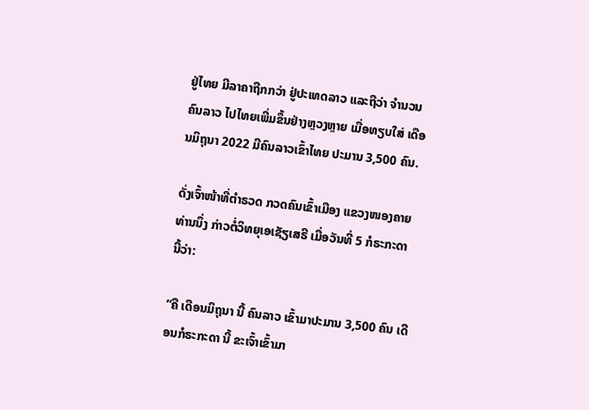ຢູ່ໄທຍ ມີລາຄາຖືກກວ່າ ຢູ່ປະເທດລາວ ແລະຖືວ່າ ຈໍານວນຄົນລາວ ໄປໄທຍເພີ່ມຂຶ້ນຢ່າງຫຼວງຫຼາຍ ເມື່ອທຽບໃສ່ ເດືອນມິຖຸນາ 2022 ມີຄົນລາວເຂົ້າໄທຍ ປະມານ 3,500 ຄົນ.

ດັ່ງເຈົ້າໜ້າທີ່ຕໍາຣວດ ກວດຄົນເຂົ້າເມືອງ ແຂວງໜອງຄາຍ ທ່ານນຶ່ງ ກ່າວຕໍ່ວິທຍຸເອເຊັຽເສຣີ ເມື່ອວັນທີ່ 5 ກໍຣະກະດາ ນີ້ວ່າ:

“ຄື ເດືອນມິຖຸນາ ນີ້ ຄົນລາວ ເຂົ້າມາປະມານ 3,500 ຄົນ ເດືອນກໍຣະກະດາ ນີ້ ຂະເຈົ້າເຂົ້າມາ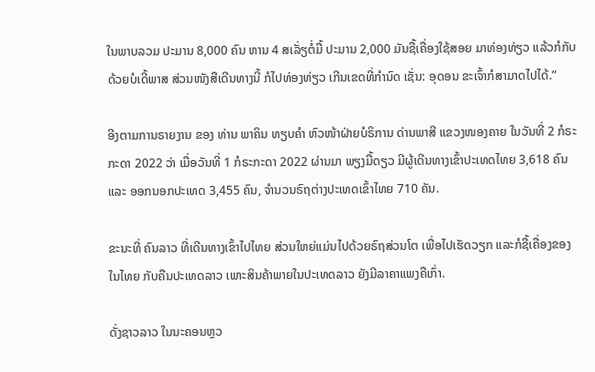ໃນພາບລວມ ປະມານ 8,000 ຄົນ ຫານ 4 ສເລັ່ຽຕໍ່ມື້ ປະມານ 2,000 ມັນຊື້ເຄື່ອງໃຊ້ສອຍ ມາທ່ອງທ່ຽວ ແລ້ວກໍກັບ ດ້ວຍບໍເດີ້ພາສ ສ່ວນໜັງສືເດີນທາງນີ້ ກໍໄປທ່ອງທ່ຽວ ເກີນເຂດທີ່ກໍານົດ ເຊັ່ນ: ອຸດອນ ຂະເຈົ້າກໍສາມາດໄປໄດ້.”

ອີງຕາມການຣາຍງານ ຂອງ ທ່ານ ພາຄິນ ທຽບຄໍາ ຫົວໜ້າຝ່າຍບໍຣິການ ດ່ານພາສີ ແຂວງໜອງຄາຍ ໃນວັນທີ່ 2 ກໍຣະກະດາ 2022 ວ່າ ເມື່ອວັນທີ່ 1 ກໍຣະກະດາ 2022 ຜ່ານມາ ພຽງມື້ດຽວ ມີຜູ້ເດີນທາງເຂົ້າປະເທດໄທຍ 3,618 ຄົນ ແລະ ອອກນອກປະເທດ 3,455 ຄົນ, ຈໍານວນຣົຖຕ່າງປະເທດເຂົ້າໄທຍ 710 ຄັນ.

ຂະນະທີ່ ຄົນລາວ ທີ່ເດີນທາງເຂົ້າໄປໄທຍ ສ່ວນໃຫຍ່ແມ່ນໄປດ້ວຍຣົຖສ່ວນໂຕ ເພື່ອໄປເຮັດວຽກ ແລະກໍຊື້ເຄື່ອງຂອງໃນໄທຍ ກັບຄືນປະເທດລາວ ເພາະສິນຄ້າພາຍໃນປະເທດລາວ ຍັງມີລາຄາແພງຄືເກົ່າ.

ດັ່ງຊາວລາວ ໃນນະຄອນຫຼວ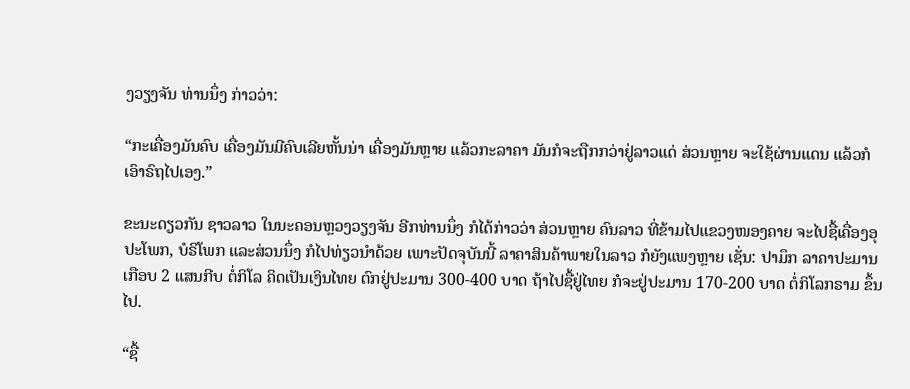ງວຽງຈັນ ທ່ານນຶ່ງ ກ່າວວ່າ:

“ກະເຄື່ອງມັນຄົບ ເຄື່ອງມັນມີຄົບເລີຍຫັ້ນນ່າ ເຄື່ອງມັນຫຼາຍ ແລ້ວກະລາຄາ ມັນກໍຈະຖືກກວ່າຢູ່ລາວແດ່ ສ່ວນຫຼາຍ ຈະໃຊ້ຜ່ານແດນ ແລ້ວກໍເອົາຣົຖໄປເອງ.”

ຂະນະດຽວກັນ ຊາວລາວ ໃນນະຄອນຫຼວງວຽງຈັນ ອີກທ່ານນຶ່ງ ກໍໄດ້ກ່າວວ່າ ສ່ວນຫຼາຍ ຄົນລາວ ທີ່ຂ້າມໄປແຂວງໜອງຄາຍ ຈະໄປຊື້ເຄື່ອງອຸປະໂພກ, ບໍຣິໂພກ ແລະສ່ວນນຶ່ງ ກໍໄປທ່ຽວນໍາດ້ວຍ ເພາະປັດຈຸບັນນີ້ ລາຄາສິນຄ້າພາຍໃນລາວ ກໍຍັງແພງຫຼາຍ ເຊັ່ນ: ປາມຶກ ລາຄາປະມານ ເກືອບ 2 ແສນກີບ ຕໍ່ກິໂລ ຄິດເປັນເງິນໄທຍ ຕົກຢູ່ປະມານ 300-400 ບາດ ຖ້າໄປຊື້ຢູ່ໄທຍ ກໍຈະຢູ່ປະມານ 170-200 ບາດ ຕໍ່ກິໂລກຣາມ ຂຶ້ນໄປ.

“ຊື້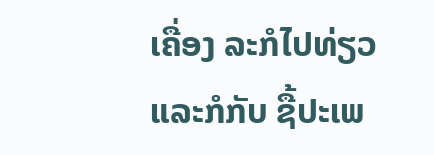ເຄື່ອງ ລະກໍໄປທ່ຽວ ແລະກໍກັບ ຊື້ປະເພ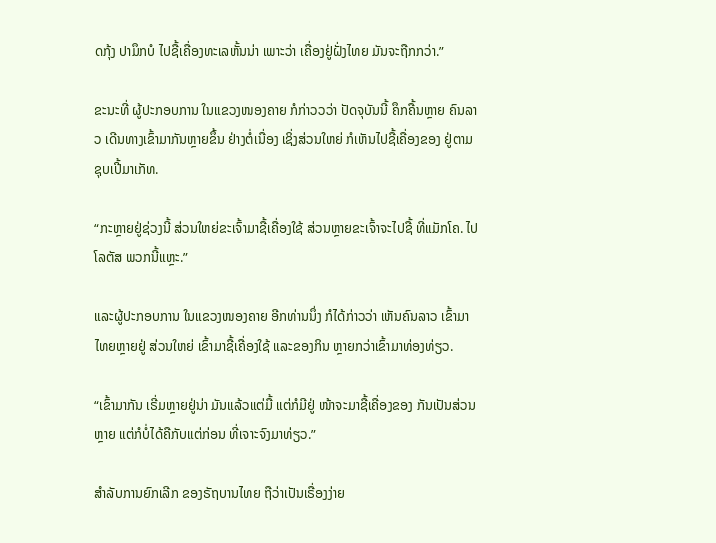ດກຸ້ງ ປາມຶກບໍ ໄປຊື້ເຄື່ອງທະເລຫັ້ນນ່າ ເພາະວ່າ ເຄື່ອງຢູ່ຝັ່ງໄທຍ ມັນຈະຖືກກວ່າ.”

ຂະນະທີ່ ຜູ້ປະກອບການ ໃນແຂວງໜອງຄາຍ ກໍກ່າວວວ່າ ປັດຈຸບັນນີ້ ຄຶກຄື້ນຫຼາຍ ຄົນລາວ ເດີນທາງເຂົ້າມາກັນຫຼາຍຂຶ້ນ ຢ່າງຕໍ່ເນື່ອງ ເຊິ່ງສ່ວນໃຫຍ່ ກໍເຫັນໄປຊື້ເຄື່ອງຂອງ ຢູ່ຕາມ ຊຸບເປີ້ມາເກັທ.

“ກະຫຼາຍຢູ່ຊ່ວງນີ້ ສ່ວນໃຫຍ່ຂະເຈົ້າມາຊື້ເຄື່ອງໃຊ້ ສ່ວນຫຼາຍຂະເຈົ້າຈະໄປຊື້ ທີ່ແມັກໂຄ. ໄປໂລຕັສ ພວກນີ້ແຫຼະ.”

ແລະຜູ້ປະກອບການ ໃນແຂວງໜອງຄາຍ ອີກທ່ານນຶ່ງ ກໍໄດ້ກ່າວວ່າ ເຫັນຄົນລາວ ເຂົ້າມາໄທຍຫຼາຍຢູ່ ສ່ວນໃຫຍ່ ເຂົ້າມາຊື້ເຄື່ອງໃຊ້ ແລະຂອງກິນ ຫຼາຍກວ່າເຂົ້າມາທ່ອງທ່ຽວ.

“ເຂົ້າມາກັນ ເຣີ່ມຫຼາຍຢູ່ນ່າ ມັນແລ້ວແຕ່ມື້ ແຕ່ກໍມີຢູ່ ໜ້າຈະມາຊື້ເຄື່ອງຂອງ ກັນເປັນສ່ວນຫຼາຍ ແຕ່ກໍບໍ່ໄດ້ຄືກັບແຕ່ກ່ອນ ທີ່ເຈາະຈົງມາທ່ຽວ.”

ສໍາລັບການຍົກເລີກ ຂອງຣັຖບານໄທຍ ຖືວ່າເປັນເຣື່ອງງ່າຍ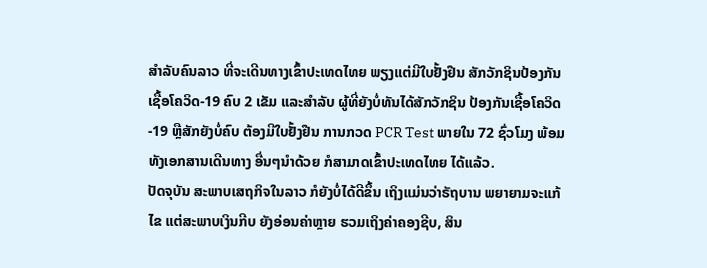ສໍາລັບຄົນລາວ ທີ່ຈະເດີນທາງເຂົ້າປະເທດໄທຍ ພຽງແຕ່ມີໃບຢັ້ງຢືນ ສັກວັກຊິນປ້ອງກັນ ເຊື້ອໂຄວິດ-19 ຄົບ 2 ເຂັມ ແລະສໍາລັບ ຜູ້ທີ່ຍັງບໍ່ທັນໄດ້ສັກວັກຊິນ ປ້ອງກັນເຊື້ອໂຄວິດ-19 ຫຼືສັກຍັງບໍ່ຄົບ ຕ້ອງມີໃບຢັ້ງຢືນ ການກວດ PCR Test ພາຍໃນ 72 ຊົ່ວໂມງ ພ້ອມທັງເອກສານເດີນທາງ ອື່ນໆນໍາດ້ວຍ ກໍສາມາດເຂົ້າປະເທດໄທຍ ໄດ້ແລ້ວ.
ປັດຈຸບັນ ສະພາບເສຖກິຈໃນລາວ ກໍຍັງບໍ່ໄດ້ດີຂຶ້ນ ເຖິງແມ່ນວ່າຣັຖບານ ພຍາຍາມຈະແກ້ໄຂ ແຕ່ສະພາບເງິນກີບ ຍັງອ່ອນຄ່າຫຼາຍ ຮວມເຖິງຄ່າຄອງຊີບ, ສິນ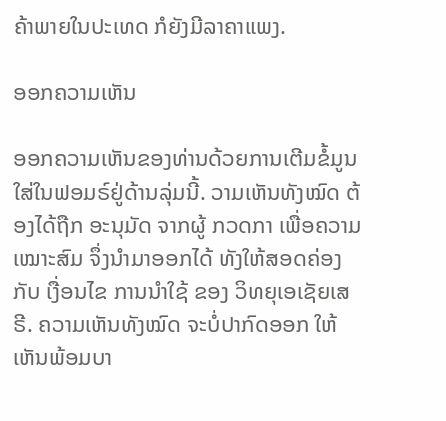ຄ້າພາຍໃນປະເທດ ກໍຍັງມີລາຄາແພງ.

ອອກຄວາມເຫັນ

ອອກຄວາມເຫັນຂອງທ່ານດ້ວຍການເຕີມຂໍ້ມູນໃສ່ໃນຟອມຣ໌ຢູ່ດ້ານລຸ່ມນີ້. ວາມເຫັນທັງໝົດ ຕ້ອງໄດ້ຖືກ ອະນຸມັດ ຈາກຜູ້ ກວດກາ ເພື່ອຄວາມເໝາະສົມ ຈຶ່ງນໍາມາອອກໄດ້ ທັງໃຫ້ສອດຄ່ອງ ກັບ ເງື່ອນໄຂ ການນຳໃຊ້ ຂອງ ວິທຍຸເອເຊັຍເສຣີ. ຄວາມເຫັນທັງໝົດ ຈະບໍ່ປາກົດອອກ ໃຫ້ເຫັນພ້ອມບາ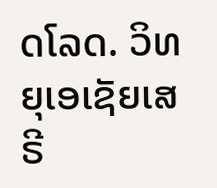ດໂລດ. ວິທຍຸເອເຊັຍເສຣີ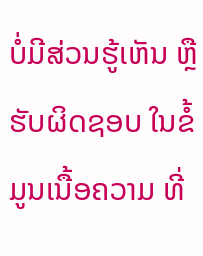ບໍ່ມີສ່ວນຮູ້ເຫັນ ຫຼືຮັບຜິດຊອບ ໃນຂໍ້ມູນເນື້ອຄວາມ ທີ່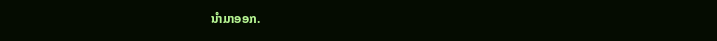ນໍາມາອອກ.